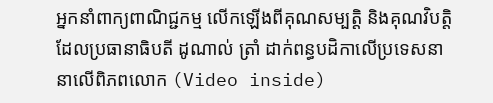អ្នកនាំពាក្យពាណិជ្ជកម្ម លើកឡើងពីគុណសម្បត្តិ និងគុណវិបត្តិ ដែលប្រធានាធិបតី ដូណាល់ ត្រាំ ដាក់ពន្ធបដិកាលើប្រទេសនានាលើពិភពលោក (Video inside)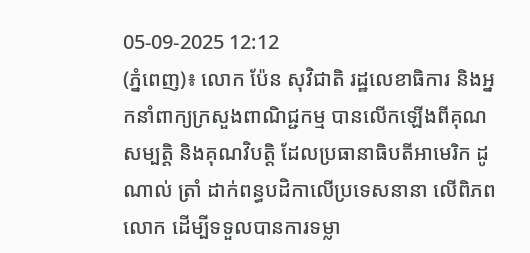05-09-2025 12:12
(ភ្នំពេញ)៖ លោក ប៉ែន សុវិជាតិ រដ្ឋលេខាធិការ និងអ្នកនាំពាក្យក្រសួងពាណិជ្ជកម្ម បានលើកឡើងពីគុណសម្បត្តិ និងគុណវិបត្តិ ដែលប្រធានាធិបតីអាមេរិក ដូណាល់ ត្រាំ ដាក់ពន្ធបដិកាលើប្រទេសនានា លើពិភពលោក ដើម្បីទទួលបានការទម្លា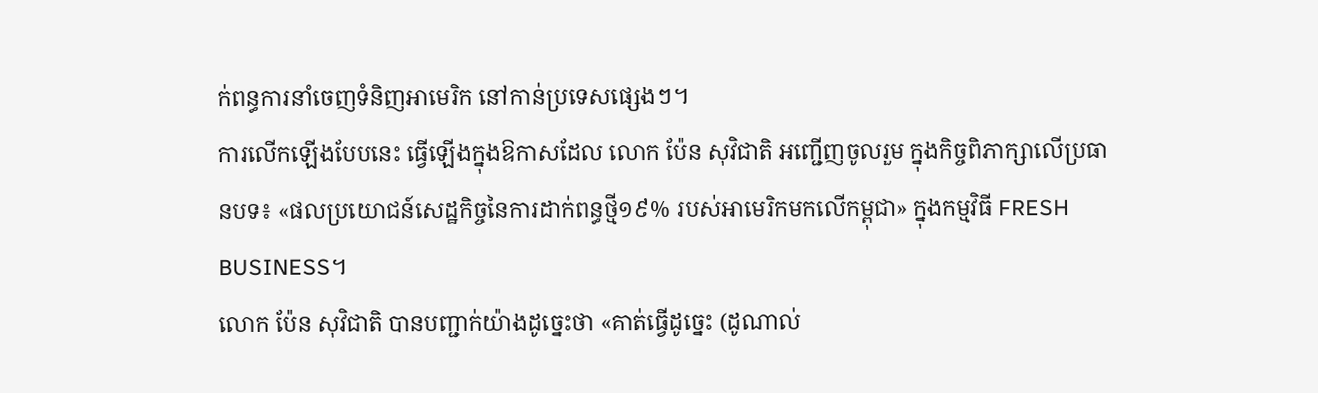ក់ពន្ធការនាំចេញទំនិញអាមេរិក នៅកាន់ប្រទេសផ្សេងៗ។
ការលើកឡើងបែបនេះ ធ្វើឡើងក្នុងឱកាសដែល លោក ប៉ែន សុវិជាតិ អញ្ជើញចូលរួម ក្នុងកិច្ចពិភាក្សាលើប្រធានបទ៖ «ផលប្រយោជន៍សេដ្ឋកិច្ចនៃការដាក់ពន្ធថ្មី១៩% របស់អាមេរិកមកលើកម្ពុជា» ក្នុងកម្មវិធី FRESH BUSINESS។
លោក ប៉ែន សុវិជាតិ បានបញ្ជាក់យ៉ាងដូច្នេះថា «គាត់ធ្វើដូច្នេះ (ដូណាល់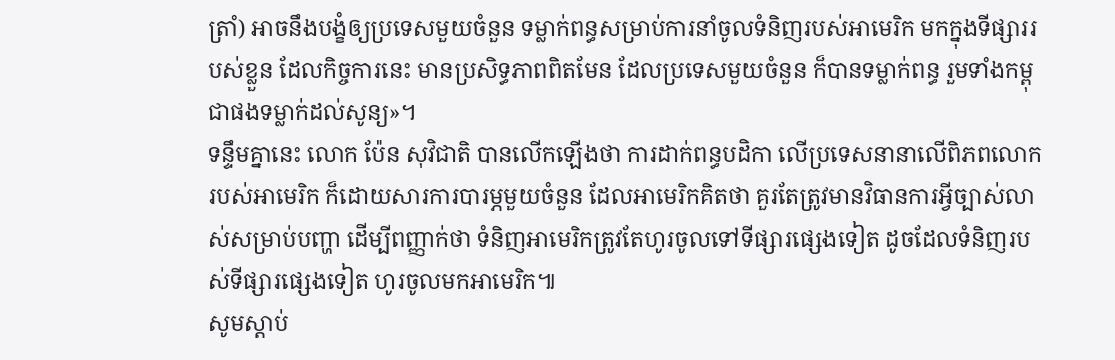ត្រាំ) អាចនឹងបង្ខំឲ្យប្រទេសមួយចំនួន ទម្លាក់ពន្ធសម្រាប់ការនាំចូលទំនិញរបស់អាមេរិក មកក្នុងទីផ្សាររបស់ខ្លួន ដែលកិច្ចការនេះ មានប្រសិទ្ធភាពពិតមែន ដែលប្រទេសមួយចំនួន ក៏បានទម្លាក់ពន្ធ រួមទាំងកម្ពុជាផងទម្លាក់ដល់សូន្យ»។
ទន្ទឹមគ្នានេះ លោក ប៉ែន សុវិជាតិ បានលើកឡើងថា ការដាក់ពន្ធបដិកា លើប្រទេសនានាលើពិភពលោក របស់អាមេរិក ក៏ដោយសារការបារម្ភមួយចំនួន ដែលអាមេរិកគិតថា គួរតែត្រូវមានវិធានការអ្វីច្បាស់លាស់សម្រាប់បញ្ហា ដើម្បីពញ្ញាក់ថា ទំនិញអាមេរិកត្រូវតែហូរចូលទៅទីផ្សារផ្សេងទៀត ដូចដែលទំនិញរបស់ទីផ្សារផ្សេងទៀត ហូរចូលមកអាមេរិក៕
សូមស្តាប់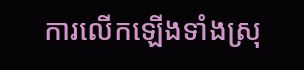ការលើកឡើងទាំងស្រុ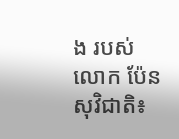ង របស់លោក ប៉ែន សុវិជាតិ៖